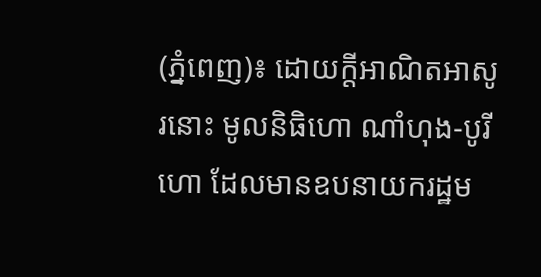(ភ្នំពេញ)៖ ដោយក្តីអាណិតអាសូរនោះ មូលនិធិហោ ណាំហុង-បូរី ហោ ដែលមានឧបនាយករដ្ឋម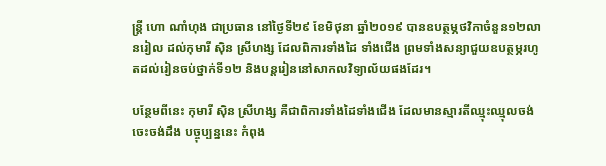ន្ដ្រី ហោ ណាំហុង ជាប្រធាន នៅថ្ងៃទី២៩ ខែមិថុនា ឆ្នាំ២០១៩ បានឧបត្ថម្ភថវិកាចំនួន១២លានរៀល ដល់កុមារី ស៊ិន ស្រីហង្ស ដែលពិការទាំងដៃ ទាំងជើង ព្រមទាំងសន្យាជួយឧបត្ថម្ភរហូតដល់រៀនចប់ថ្នាក់ទី១២ និងបន្ដរៀននៅសាកលវិទ្យាល័យផងដែរ។

បន្ថែមពីនេះ កុមារី ស៊ិន ស្រីហង្ស គឺជាពិការទាំងដៃទាំងជើង ដែលមានស្មារតីឈ្មុះឈ្មុលចង់ចេះចង់ដឹង បច្ចុប្បន្ននេះ កំពុង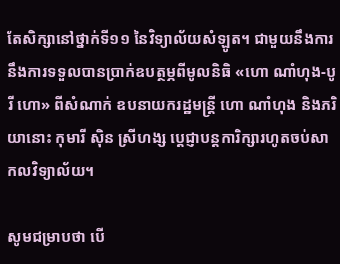តែសិក្សានៅថ្នាក់ទី១១ នៃវិទ្យាល័យសំឡូត។ ជាមួយនឹងការនឹងការទទួលបានប្រាក់ឧបត្ថម្ភពីមូលនិធិ «ហោ ណាំហុង-បូរី ហោ» ពីសំណាក់ ឧបនាយករដ្ឋមន្ដ្រី ហោ ណាំហុង និងភរិយានោះ កុមារី ស៊ិន ស្រីហង្ស ប្ដេជ្ញាបន្តការិក្សារហូតចប់សាកលវិទ្យាល័យ។

សូមជម្រាបថា បើ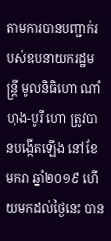តាមការបានបញ្ជាក់របស់ឧបនាយករដ្ឋមន្ត្រី មូលនិធិហោ ណាំហុង-បូរី ហោ ត្រូវបានបង្កើតឡើង នៅខែមករា ឆ្នាំ២០១៩ ហើយមកដល់ថ្ងៃនេះ បាន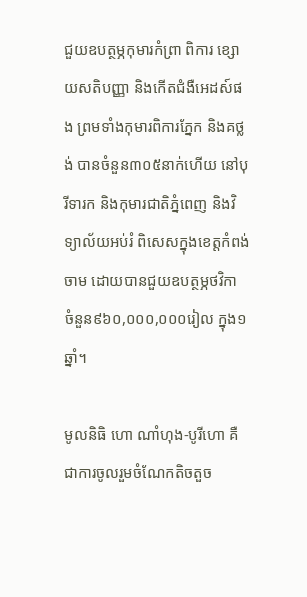ជួយឧបត្ថម្ភកុមារកំព្រា ពិការ ខ្សោយសតិបញ្ញា និងកើតជំងឺអេដស៍ផង ព្រមទាំងកុមារពិការភ្នែក និងគថ្លង់ បានចំនួន៣០៥នាក់ហើយ នៅបុរីទារក និងកុមារជាតិភ្នំពេញ និងវិទ្យាល័យអប់រំ ពិសេសក្នុងខេត្តកំពង់ចាម ដោយបានជួយឧបត្ថម្ភថវិកា ចំនួន៩៦០,០០០,០០០រៀល ក្នុង១ឆ្នាំ។

មូលនិធិ ហោ ណាំហុង-បូរីហោ គឺជាការចូលរួមចំណែកតិចតួច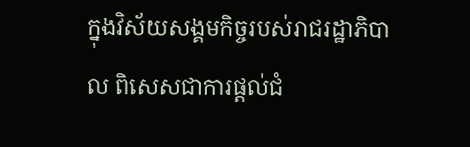ក្នុងវិស័យសង្គមកិច្ចរបស់រាជរដ្ឋាភិបាល ពិសេសជាការផ្តល់ជំ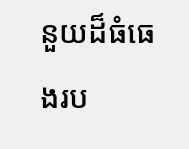នួយដ៏ធំធេងរប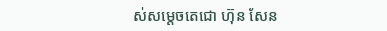ស់សម្ដេចតេជោ ហ៊ុន សែន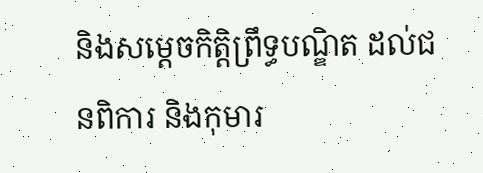និងសម្ដេចកិត្តិព្រឹទ្ធបណ្ឌិត ដល់ជនពិការ និងកុមារ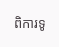ពិការទូ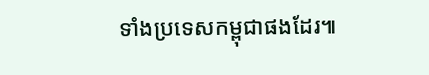ទាំងប្រទេសកម្ពុជាផងដែរ៕